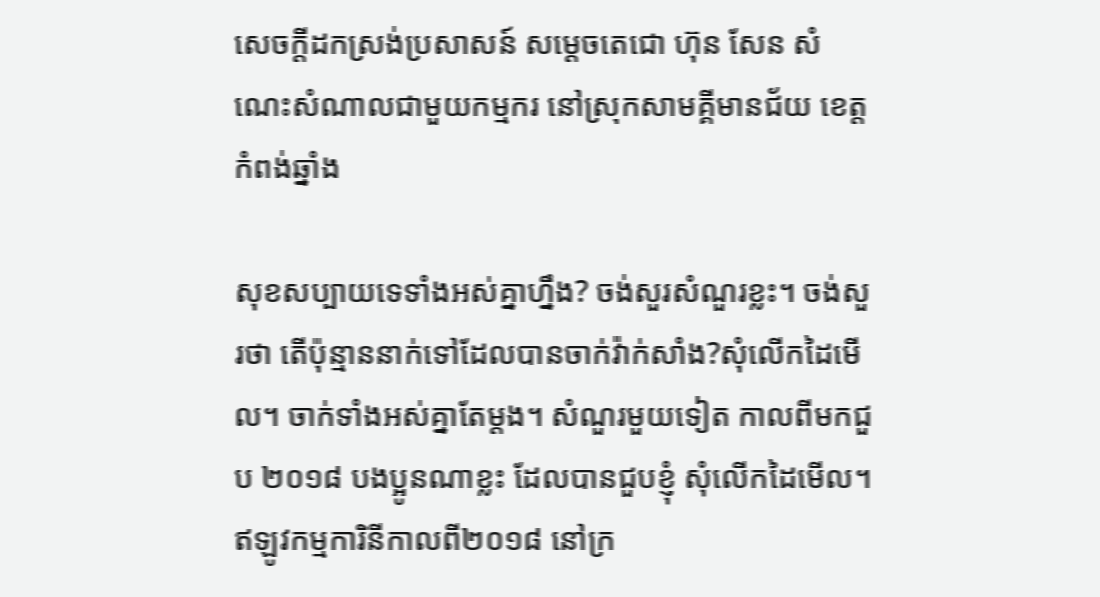សេចក្ដីដកស្រង់ប្រសាសន៍ សម្ដេចតេជោ ហ៊ុន សែន សំណេះសំណាលជាមួយកម្មករ នៅស្រុកសាមគ្គីមានជ័យ ខេត្តកំពង់ឆ្នាំង

សុខសប្បាយទេទាំងអស់គ្នាហ្នឹង? ចង់សួរសំណួរខ្លះ។ ចង់សួរថា តើប៉ុន្មាននាក់ទៅដែលបានចាក់វ៉ាក់សាំង?សុំលើកដៃមើល។ ចាក់ទាំងអស់គ្នាតែម្ដង។ សំណួរមួយទៀត កាលពីមកជួប ២០១៨ បងប្អូនណាខ្លះ ដែលបានជួបខ្ញុំ សុំលើកដៃមើល។ ឥឡូវកម្មការិនីកាលពី២០១៨ នៅក្រ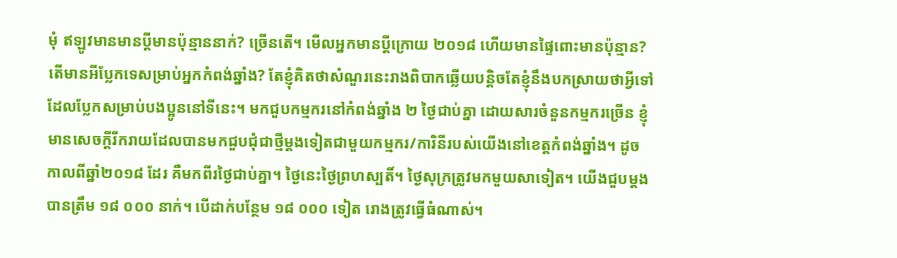មុំ ឥឡូវមានមានប្ដីមានប៉ុន្មាននាក់? ច្រើនតើ។ មើលអ្នកមានប្ដីក្រោយ ២០១៨ ហើយមានផ្ទៃពោះមានប៉ុន្មាន? តើមានអីប្លែកទេសម្រាប់អ្នកកំពង់ឆ្នាំង? តែខ្ញុំគិតថាសំណួរនេះរាងពិបាកឆ្លើយបន្ដិចតែខ្ញុំនឹងបកស្រាយថាអ្វីទៅដែលប្លែកសម្រាប់បងប្អូននៅទីនេះ។ មកជួបកម្មករនៅកំពង់ឆ្នាំង ២ ថ្ងៃជាប់គ្នា ដោយសារចំនួនកម្មករច្រើន ខ្ញុំមានសេចក្ដីរីករាយដែលបានមកជួបជុំជាថ្មីម្ដងទៀតជាមួយកម្មករ/ការិនីរបស់យើងនៅខេត្តកំពង់ឆ្នាំង។ ដូចកាលពីឆ្នាំ២០១៨ ដែរ គឺមកពីរថ្ងៃជាប់គ្នា។ ថ្ងៃនេះថ្ងៃព្រហស្បតិ៍។ ថ្ងៃសុក្រត្រូវមកមួយសាទៀត។ យើងជួបម្តងបានត្រឹម ១៨ ០០០ នាក់។ បើដាក់បន្ថែម ១៨ ០០០ ទៀត រោងត្រូវធ្វើធំណាស់។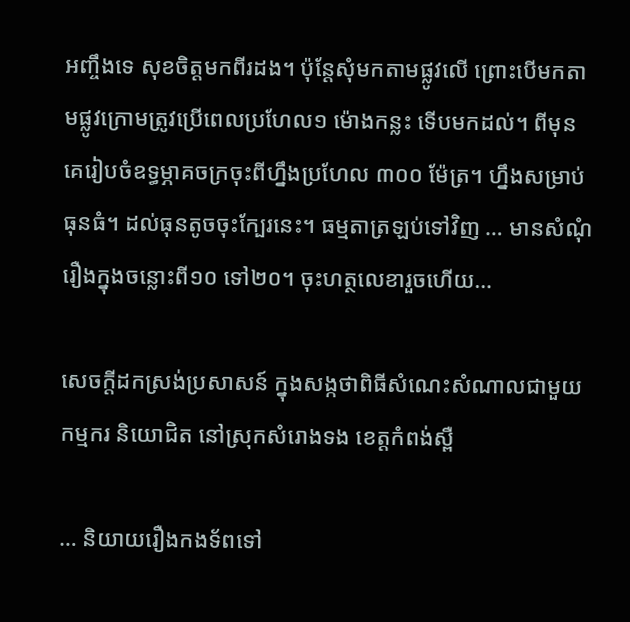អញ្ចឹងទេ សុខចិត្តមកពីរដង។ ប៉ុន្ដែសុំមកតាមផ្លូវលើ ព្រោះបើមកតាមផ្លូវក្រោមត្រូវប្រើពេលប្រហែល១ ម៉ោងកន្លះ ទើបមកដល់។ ពីមុនគេរៀបចំឧទ្ធម្ភាគចក្រចុះពីហ្នឹងប្រហែល ៣០០ ម៉ែត្រ។ ហ្នឹងសម្រាប់ធុនធំ។ ដល់ធុនតូចចុះក្បែរនេះ។ ធម្មតាត្រឡប់ទៅវិញ … មានសំណុំរឿងក្នុងចន្លោះពី១០ ទៅ២០។ ចុះហត្ថលេខារួចហើយ…

សេចក្តីដកស្រង់ប្រសាសន៍ ក្នុងសង្កថាពិធីសំណេះសំណាលជាមួយកម្មករ និយោជិត នៅស្រុកសំរោងទង ខេត្តកំពង់ស្ពឺ

… និយាយរឿងកងទ័ពទៅ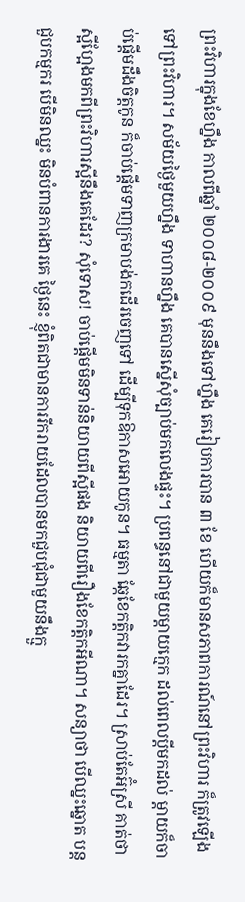ព្រះវិហារក្នុងខែហ្នឹង កាលពីឆ្នាំ ២០០៨-២០០៩ មុននឹងទៅហ្នឹង គេរៀបការបាន ៣ ខែ ហើយក៏មានសភាពការណ៍នៅព្រះវិហារ ក៏ត្រូវឡើងទៅព្រះវិហារ។ សម័យថ្ងៃមួយហ្នឹង ទាហានហ្នឹង គេបានស្នើសុំច្បាប់មកលេងផ្ទះ។ ប្រពន្ធនៅជាមួយម្ដាយក្មេក ដល់ពេលប្ដីមកដល់ ម្ដាយក៏ចាប់ផ្ដើមដឹងចិត្តកូន ក៏ចាប់ផ្ដើមទាញក្រមាបង់កដើរចេញទៅ ដើម្បីទុកឱកាសអោយកូន។ ធម្មតា ឆ្កែខែកត្ដិកវារកគ្នាដែរ។ ស្រាប់តែអ៊ំស្រី គាត់ថា ស្អីហ្អែងមកពីព្រះវិហារស្អីនឹងគេដែរ? សុំទោស! ចាប់ផ្ដើមមិនទាន់និយាយពីស្អីផង និយាយពីរឿងខែកត្ដិកអីណា។ សន្យាថា បើឈ្នះឆ្នោត បន្តជួបកម្មករ បើមិនឈ្នះ មិនបំពានការងារគេ ថ្ងៃនេះ ខ្ញុំពិតជាមានការរីករាយដែលបានមកជួបជុំជាមួយនឹងក្មួ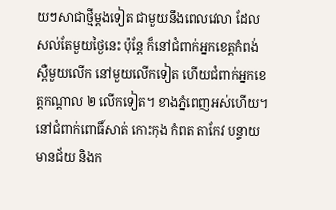យៗសាជាថ្មីម្ដងទៀត ជាមួយនឹងពេលវេលា ដែលសល់តែមួយថ្ងៃនេះ ប៉ុន្តែ ក៏នៅជំពាក់អ្នកខេត្តកំពង់ស្ពឺមួយលើក នៅមួយលើកទៀត ហើយជំពាក់អ្នកខេត្តកណ្ដាល ២ លើកទៀត។ ខាងភ្នំពេញអស់ហើយ។ នៅជំពាក់ពោធិ៍សាត់ កោះកុង កំពត តាកែវ បន្ទាយមានជ័យ និងក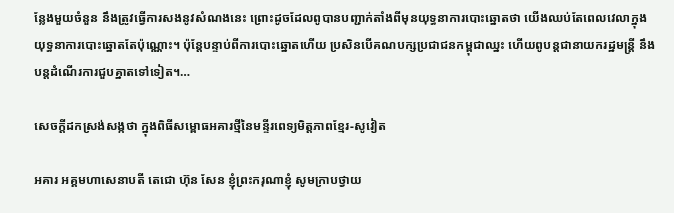ន្លែងមួយចំនួន នឹងត្រូវធ្វើការសងនូវសំណងនេះ ព្រោះដូចដែលពូបានបញ្ជាក់តាំងពីមុនយុទ្ធនាការបោះឆ្នោតថា យើងឈប់តែពេលវេលាក្នុងយុទ្ធនាការបោះឆ្នោតតែប៉ុណ្ណោះ។ ប៉ុន្តែបន្ទាប់ពីការបោះឆ្នោតហើយ ប្រសិនបើគណបក្សប្រជាជនកម្ពុជាឈ្នះ ហើយពូបន្តជានាយករដ្ឋមន្រ្តី នឹងបន្តដំណើរការជួបគ្នាតទៅទៀត។…

សេចក្តីដកស្រង់សង្កថា ក្នុងពិធីសម្ពោធអគារថ្មីនៃមន្ទីរពេទ្យមិត្តភាពខ្មែរ-សូវៀត

អគារ អគ្គមហាសេនាបតី តេជោ ហ៊ុន សែន ខ្ញុំព្រះករុណាខ្ញុំ សូមក្រាបថ្វាយ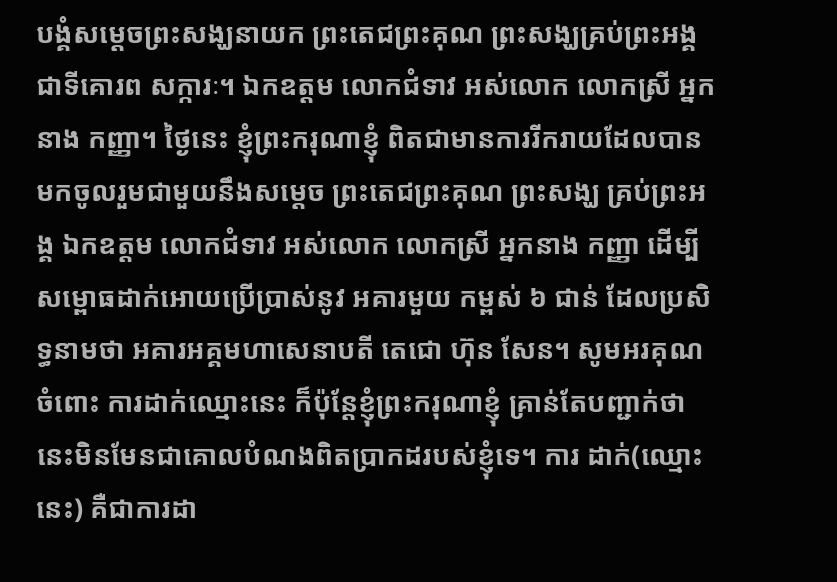បង្គំសម្ដេចព្រះសង្ឃនាយក ព្រះតេជព្រះគុណ ព្រះសង្ឃគ្រប់ព្រះអង្គ ជាទីគោរព សក្ការៈ។ ឯកឧត្តម លោកជំទាវ អស់លោក លោកស្រី អ្នកនាង កញ្ញា។ ថ្ងៃនេះ ខ្ញុំព្រះករុណាខ្ញុំ ពិតជាមានការរីករាយដែលបានមកចូលរួមជាមួយនឹងសម្ដេច ព្រះតេជព្រះគុណ ព្រះសង្ឃ គ្រប់ព្រះអង្គ ឯកឧត្តម លោកជំទាវ អស់លោក លោកស្រី អ្នកនាង កញ្ញា ដើម្បីសម្ពោធដាក់អោយប្រើប្រាស់នូវ អគារមួយ កម្ពស់ ៦ ជាន់ ដែលប្រសិទ្ធនាមថា អគារអគ្គមហាសេនាបតី តេជោ ហ៊ុន សែន។ សូមអរគុណចំពោះ ការដាក់ឈ្មោះនេះ ក៏ប៉ុន្តែខ្ញុំព្រះករុណាខ្ញុំ គ្រាន់តែបញ្ជាក់ថា នេះមិនមែនជាគោលបំណងពិតប្រាកដរបស់ខ្ញុំទេ។ ការ ដាក់(ឈ្មោះនេះ) គឺជាការដា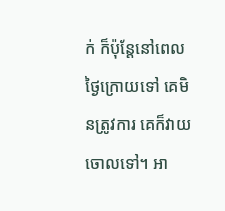ក់ ក៏ប៉ុន្តែនៅពេលថ្ងៃក្រោយទៅ គេមិនត្រូវការ គេក៏វាយចោលទៅ។ អា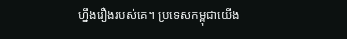ហ្នឹងរឿងរបស់គេ។ ប្រទេសកម្ពុជាយើង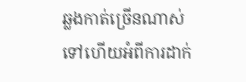ឆ្លងកាត់ច្រើនណាស់ទៅហើយអំពីការដាក់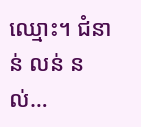ឈ្មោះ។ ជំនាន់ លន់ នល់…